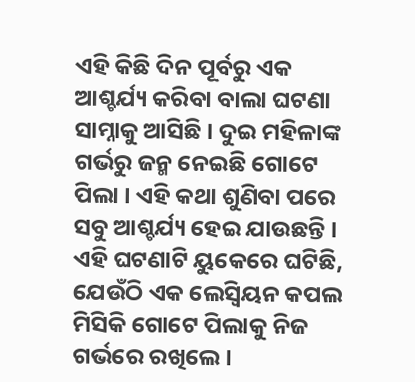ଏହି କିଛି ଦିନ ପୂର୍ବରୁ ଏକ ଆଶ୍ଚର୍ଯ୍ୟ କରିବା ବାଲା ଘଟଣା ସାମ୍ନାକୁ ଆସିଛି । ଦୁଇ ମହିଳାଙ୍କ ଗର୍ଭରୁ ଜନ୍ମ ନେଇଛି ଗୋଟେ ପିଲା । ଏହି କଥା ଶୁଣିବା ପରେ ସବୁ ଆଶ୍ଚର୍ଯ୍ୟ ହେଇ ଯାଉଛନ୍ତି । ଏହି ଘଟଣାଟି ୟୁକେରେ ଘଟିଛି, ଯେଉଁଠି ଏକ ଲେସ୍ବିୟନ କପଲ ମିସିକି ଗୋଟେ ପିଲାକୁ ନିଜ ଗର୍ଭରେ ରଖିଲେ ।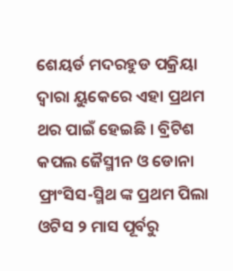ଶେୟର୍ଡ ମଦରହୁଡ ପକ୍ରିୟା ଦ୍ଵାରା ୟୁକେରେ ଏହା ପ୍ରଥମ ଥର ପାଇଁ ହେଇଛି । ବ୍ରିଟିଶ କପଲ ଜୈସ୍ମୀନ ଓ ଡୋନା ଫ୍ରାଂସିସ-ସ୍ମିଥ ଙ୍କ ପ୍ରଥମ ପିଲା ଓଟିସ ୨ ମାସ ପୂର୍ବରୁ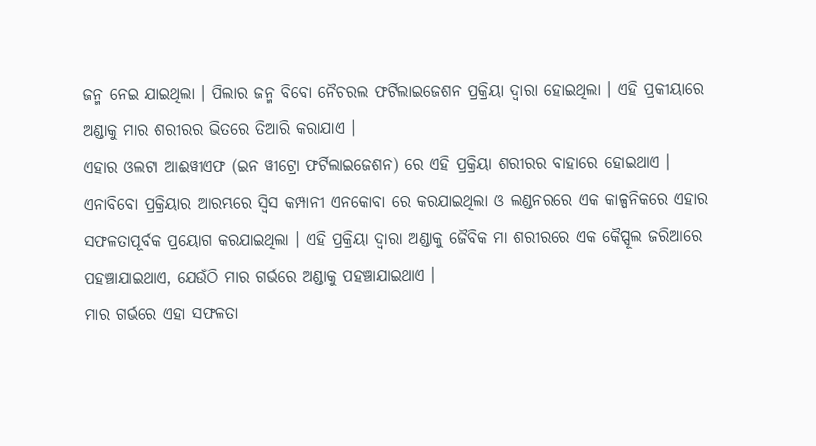ଜନ୍ମ ନେଇ ଯାଇଥିଲା । ପିଲାର ଜନ୍ମ ବିବୋ ନୈଚରଲ ଫର୍ଟିଲାଇଜେଶନ ପ୍ରକ୍ରିୟା ଦ୍ଵାରା ହୋଇଥିଲା । ଏହି ପ୍ରକୀୟାରେ ଅଣ୍ଡାକୁ ମାର ଶରୀରର ଭିତରେ ତିଆରି କରାଯାଏ ।
ଏହାର ଓଲଟା ଆଈୱୀଏଫ (ଇନ ୱୀଟ୍ରୋ ଫର୍ଟିଲାଇଜେଶନ) ରେ ଏହି ପ୍ରକ୍ରିୟା ଶରୀରର ବାହାରେ ହୋଇଥାଏ । ଏନାବିବୋ ପ୍ରକ୍ରିୟାର ଆରମ୍ଭରେ ସ୍ୱିସ କମ୍ପାନୀ ଏନକୋବା ରେ କରଯାଇଥିଲା ଓ ଲଣ୍ଡନରରେ ଏକ କାଳ୍ପନିକରେ ଏହାର ସଫଳତାପୂର୍ବକ ପ୍ରୟୋଗ କରଯାଇଥିଲା । ଏହି ପ୍ରକ୍ରିୟା ଦ୍ଵାରା ଅଣ୍ଡାକୁ ଜୈବିକ ମା ଶରୀରରେ ଏକ କୈପ୍ସୂଲ ଜରିଆରେ ପହଞ୍ଚାଯାଇଥାଏ, ଯେଉଁଠି ମାର ଗର୍ଭରେ ଅଣ୍ଡାକୁ ପହଞ୍ଚାଯାଇଥାଏ ।
ମାର ଗର୍ଭରେ ଏହା ସଫଳତା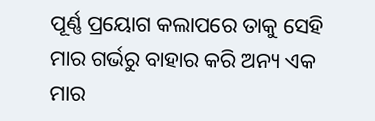ପୂର୍ଣ୍ଣ ପ୍ରୟୋଗ କଲାପରେ ତାକୁ ସେହି ମାର ଗର୍ଭରୁ ବାହାର କରି ଅନ୍ୟ ଏକ ମାର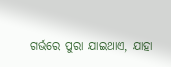ଗର୍ଭରେ ପୁରା ଯାଇଥାଏ, ଯାହା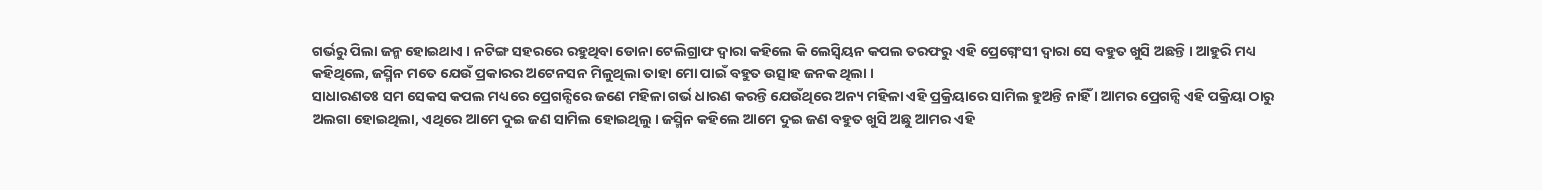ଗର୍ଭରୁ ପିଲା ଜନ୍ମ ହୋଇଥାଏ । ନଟିଙ୍ଗ ସହରରେ ରହୁଥିବା ଡୋନା ଟେଲିଗ୍ରାଫ ଦ୍ଵାରା କହିଲେ କି ଲେସ୍ବିୟନ କପଲ ତରଫରୁ ଏହି ପ୍ରେଗ୍ନେଂସୀ ଦ୍ଵାରା ସେ ବହୁତ ଖୁସି ଅଛନ୍ତି । ଆହୁରି ମଧ୍ୟ କହିଥିଲେ, ଜସ୍ମିନ ମତେ ଯେଉଁ ପ୍ରକାରର ଅଟେନସନ ମିଳୁଥିଲା ତାହା ମୋ ପାଇଁ ବହୁତ ଉତ୍ସାହ ଜନକ ଥିଲା ।
ସାଧାରଣତଃ ସମ ସେକସ କପଲ ମଧ୍ୟରେ ପ୍ରେଗନ୍ସିରେ ଜଣେ ମହିଳା ଗର୍ଭ ଧାରଣ କରନ୍ତି ଯେଉଁଥିରେ ଅନ୍ୟ ମହିଳା ଏହି ପ୍ରକ୍ରିୟାରେ ସାମିଲ ହୁଅନ୍ତି ନାହିଁ । ଆମର ପ୍ରେଗନ୍ସି ଏହି ପକ୍ରିୟା ଠାରୁ ଅଲଗା ହୋଇଥିଲା, ଏଥିରେ ଆମେ ଦୁଇ ଜଣ ସାମିଲ ହୋଇଥିଲୁ । ଜସ୍ମିନ କହିଲେ ଆମେ ଦୁଇ ଜଣ ବହୁତ ଖୁସି ଅଛୁ ଆମର ଏହି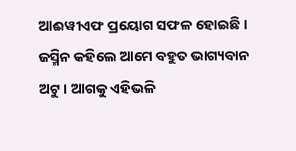ଆଈୱୀଏଫ ପ୍ରୟୋଗ ସଫଳ ହୋଇଛି । ଜସ୍ମିନ କହିଲେ ଆମେ ବହୁତ ଭାଗ୍ୟବାନ ଅଟୁ । ଆଗକୁ ଏହିଭଳି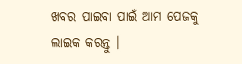ଖବର ପାଇବା ପାଇଁ ଆମ ପେଜକୁ ଲାଇକ କରନ୍ତୁ ।